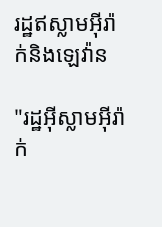រដ្ឋឥស្លាមអ៊ីរ៉ាក់និងឡេវ៉ាន

"រដ្ឋអ៊ីស្លាមអ៊ីរ៉ាក់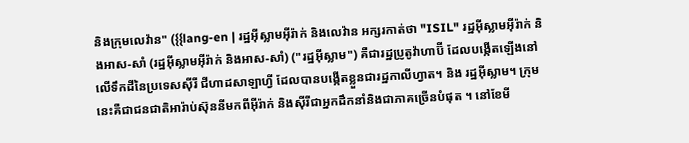និងក្រុមលេវ៉ាន" ({{lang-en | រដ្ឋអ៊ីស្លាមអ៊ីរ៉ាក់ និងលេវ៉ាន អក្សរកាត់ថា "ISIL" រដ្ឋអ៊ីស្លាមអ៊ីរ៉ាក់ និងអាស-សាំ (រដ្ឋអ៊ីស្លាមអ៊ីរ៉ាក់ និងអាស-សាំ) ("រដ្ឋអ៊ីស្លាម") គឺជារដ្ឋប្រូតូវ៉ាហាប៊ី ដែលបង្កើតឡើងនៅលើទឹកដីនៃប្រទេសស៊ីរី ជីហាដសាឡាហ្វី ដែលបានបង្កើតខ្លួនជារដ្ឋកាលីហ្វាត។ និង រដ្ឋអ៊ីស្លាម។ ក្រុមនេះគឺជាជនជាតិអារ៉ាប់ស៊ុននីមកពីអ៊ីរ៉ាក់ និងស៊ីរីជាអ្នកដឹកនាំនិងជាភាគច្រើនបំផុត ។ នៅខែមី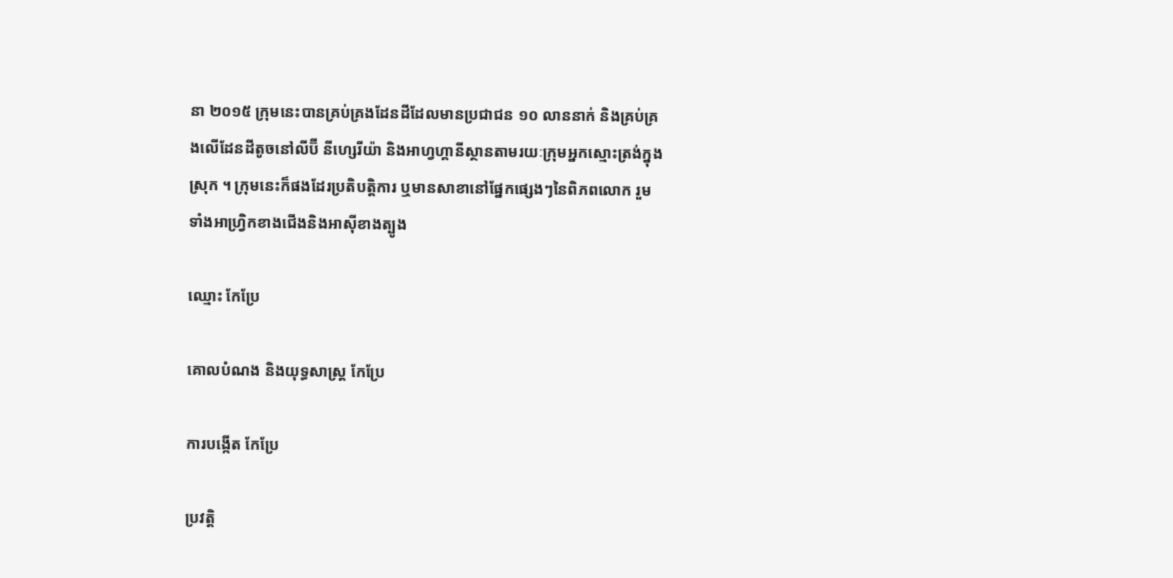នា ២០១៥ ក្រុមនេះបានគ្រប់គ្រងដែនដីដែលមានប្រជាជន ១០ លាននាក់ និងគ្រប់គ្រងលើដែនដីតូចនៅលីប៊ី នីហ្សេរីយ៉ា និងអាហ្វហ្គានីស្ថានតាមរយៈក្រុមអ្នកស្មោះត្រង់ក្នុងស្រុក ។ ក្រុមនេះក៏ផងដែរប្រតិបត្តិការ ឬមានសាខានៅផ្នែកផ្សេងៗនៃពិភពលោក រួមទាំងអាហ្វ្រិកខាងជើងនិងអាស៊ីខាងត្បូង

ឈ្មោះ កែប្រែ

គោលបំណង និងយុទ្ធសាស្ត្រ កែប្រែ

ការបង្កើត កែប្រែ

ប្រវត្តិ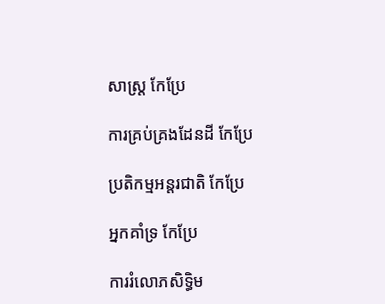សាស្ត្រ កែប្រែ

ការគ្រប់គ្រងដែនដី កែប្រែ

ប្រតិកម្មអន្តរជាតិ កែប្រែ

អ្នកគាំទ្រ កែប្រែ

ការរំលោភសិទ្ធិម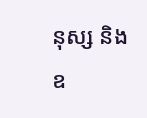នុស្ស និងឧ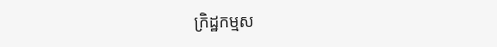ក្រិដ្ឋកម្មស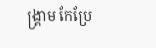ង្គ្រាម កែប្រែ